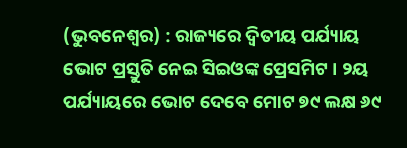(ଭୁବନେଶ୍ୱର) : ରାଜ୍ୟରେ ଦ୍ୱିତୀୟ ପର୍ଯ୍ୟାୟ ଭୋଟ ପ୍ରସ୍ତୁତି ନେଇ ସିଇଓଙ୍କ ପ୍ରେସମିଟ । ୨ୟ ପର୍ଯ୍ୟାୟରେ ଭୋଟ ଦେବେ ମୋଟ ୭୯ ଲକ୍ଷ ୬୯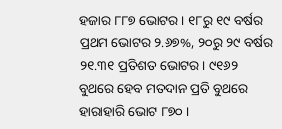ହଜାର ୮୮୭ ଭୋଟର । ୧୮ରୁ ୧୯ ବର୍ଷର ପ୍ରଥମ ଭୋଟର ୨.୬୭%, ୨୦ରୁ ୨୯ ବର୍ଷର ୨୧.୩୧ ପ୍ରତିଶତ ଭୋଟର । ୯୧୬୨ ବୁଥରେ ହେବ ମତଦାନ ପ୍ରତି ବୁଥରେ ହାରାହାରି ଭୋଟ ୮୭୦ ।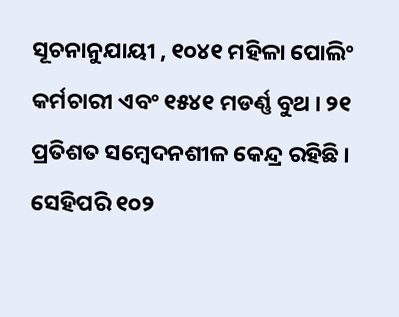ସୂଚନାନୁଯାୟୀ , ୧୦୪୧ ମହିଳା ପୋଲିଂ କର୍ମଚାରୀ ଏବଂ ୧୫୪୧ ମଡର୍ଣ୍ଣ ବୁଥ । ୨୧ ପ୍ରତିଶତ ସମ୍ବେଦନଶୀଳ କେନ୍ଦ୍ର ରହିଛି । ସେହିପରି ୧୦୨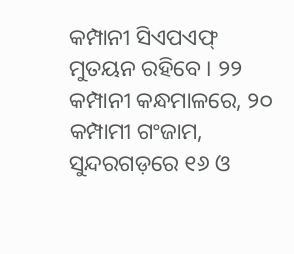କମ୍ପାନୀ ସିଏପଏଫ୍ ମୁତୟନ ରହିବେ । ୨୨ କମ୍ପାନୀ କନ୍ଧମାଳରେ, ୨୦ କମ୍ପାମୀ ଗଂଜାମ, ସୁନ୍ଦରଗଡ଼ରେ ୧୬ ଓ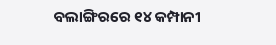ବଲାଙ୍ଗିରରେ ୧୪ କମ୍ପାନୀ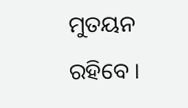ମୁତୟନ ରହିବେ ।